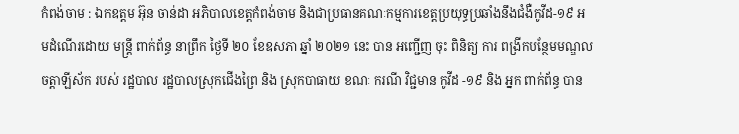កំពង់ចាម : ឯកឧត្តម អ៊ុន ចាន់ដា អភិបាលខេត្តកំពង់ចាម និងជាប្រធានគណៈកម្មការខេត្តប្រយុទ្ធប្រឆាំងនឹងជំងឺកូវីដ-១៩ អមដំណើរដោយ មន្ត្រី ពាក់ព័ន្ធ នាព្រឹក ថ្ងៃទី ២០ ខែឧសភា ឆ្នាំ ២០២១ នេះ បាន អញ្ជើញ ចុះ ពិនិត្យ ការ ពង្រីកបន្ថែមមណ្ឌលចត្តាឡីស័ក របស់ រដ្ឋបាល រដ្ឋបាលស្រុកជេីងព្រៃ និង ស្រុកបាធាយ ខណៈ ករណី វិជ្ជមាន កូវីដ -១៩ និង អ្នក ពាក់ព័ន្ធ បាន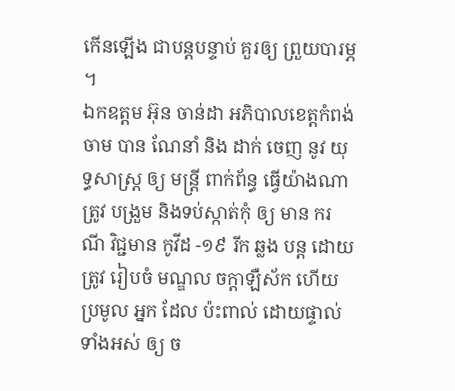កេីនឡេីង ជាបន្តបន្ទាប់ គួរឲ្យ ព្រួយបារម្ភ ។
ឯកឧត្តម អ៊ុន ចាន់ដា អភិបាលខេត្តកំពង់ចាម បាន ណែនាំ និង ដាក់ ចេញ នូវ យុទ្ធសាស្ត្រ ឲ្យ មន្ត្រី ពាក់ព័ន្ធ ធ្វេីយ៉ាងណា ត្រូវ បង្រួម និងទប់ស្កាត់កុំ ឲ្យ មាន ករណី វិជ្ជមាន កូវីដ -១៩ រីក ឆ្លង បន្ត ដោយត្រូវ រៀបចំ មណ្ឌល ចក្តាឡឺស័ក ហើយ ប្រមូល អ្នក ដែល ប៉ះពាល់ ដោយផ្ទាល់ ទាំងអស់ ឲ្យ ច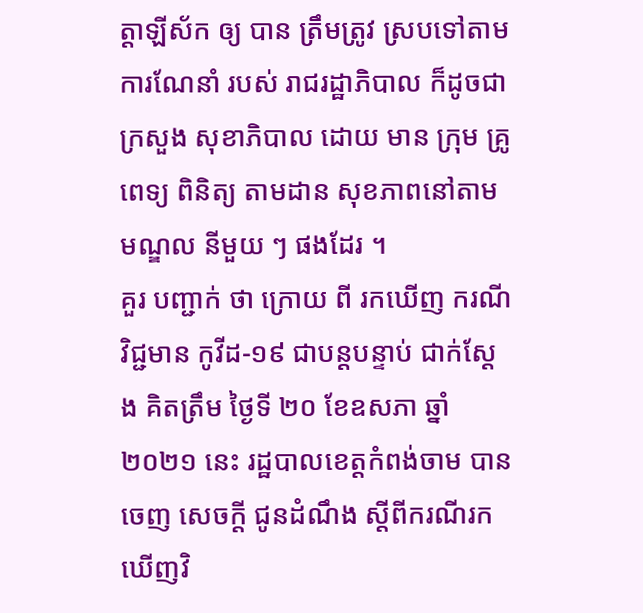ត្តាឡីស័ក ឲ្យ បាន ត្រឹមត្រូវ ស្របទៅតាមការណែនាំ របស់ រាជរដ្ឋាភិបាល ក៏ដូចជា ក្រសួង សុខាភិបាល ដោយ មាន ក្រុម គ្រូពេទ្យ ពិនិត្យ តាមដាន សុខភាពនៅតាម មណ្ឌល នីមួយ ៗ ផងដែរ ។
គួរ បញ្ជាក់ ថា ក្រោយ ពី រកឃើញ ករណីវិជ្ជមាន កូវីដ-១៩ ជាបន្តបន្ទាប់ ជាក់ស្ដែង គិតត្រឹម ថ្ងៃទី ២០ ខែឧសភា ឆ្នាំ ២០២១ នេះ រដ្ឋបាលខេត្តកំពង់ចាម បាន ចេញ សេចក្ដី ជូនដំណឹង ស្តីពីករណីរកឃើញវិ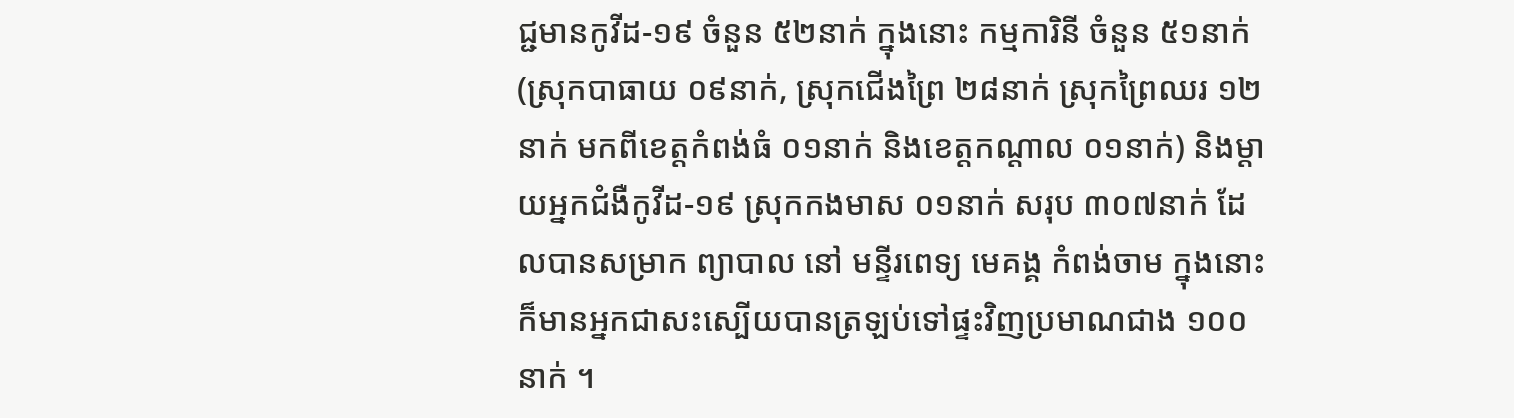ជ្ជមានកូវីដ-១៩ ចំនួន ៥២នាក់ ក្នុងនោះ កម្មការិនី ចំនួន ៥១នាក់ (ស្រុកបាធាយ ០៩នាក់, ស្រុកជើងព្រៃ ២៨នាក់ ស្រុកព្រៃឈរ ១២នាក់ មកពីខេត្តកំពង់ធំ ០១នាក់ និងខេត្តកណ្តាល ០១នាក់) និងម្តាយអ្នកជំងឺកូវីដ-១៩ ស្រុកកងមាស ០១នាក់ សរុប ៣០៧នាក់ ដែលបានសម្រាក ព្យាបាល នៅ មន្ទីរពេទ្យ មេគង្គ កំពង់ចាម ក្នុងនោះក៏មានអ្នកជាសះស្បើយបានត្រឡប់ទៅផ្ទះវិញប្រមាណជាង ១០០នាក់ ។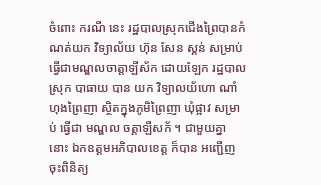ចំពោះ ករណី នេះ រដ្ឋបាលស្រុកជេីងព្រៃបានកំណត់យក វិទ្យាល័យ ហ៊ុន សែន ស្គន់ សម្រាប់ធ្វើជាមណ្ឌលចាត្តាឡីស័ក ដោយឡែក រដ្ឋបាល ស្រុក បាធាយ បាន យក វិទ្យាលយ័ហោ ណាំហុងព្រៃញា ស្ថិតក្នុងភូមិព្រៃញា ឃុំផ្អាវ សម្រាប់ ធ្វេីជា មណ្ឌល ចត្តាឡីសក័ ។ ជាមួយគ្នា នោះ ឯកឧត្តមអភិបាលខេត្ត ក៏បាន អញ្ជើញចុះពិនិត្យ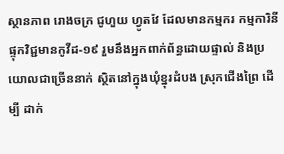ស្ថានភាព រោងចក្រ ជូហួយ ហ្វូតវែ ដែលមានកម្មករ កម្មការិនី ផ្ទុកវិជ្ជមានកូវីដ-១៩ រួមនឹងអ្នកពាក់ព័ន្ធដោយផ្ទាល់ និងប្រយោលជាច្រើននាក់ ស្ថិតនៅក្នុងឃុំខ្នុរដំបង ស្រុកជើងព្រៃ ដេីម្បី ដាក់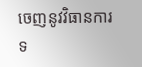ចេញនូវវិធានការ ទ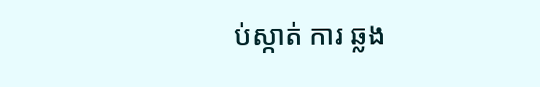ប់ស្កាត់ ការ ឆ្លង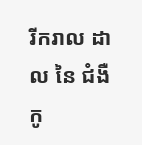រីករាល ដាល នៃ ជំងឺ កូ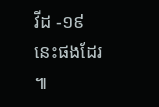វីដ -១៩ នេះផងដែរ ៕